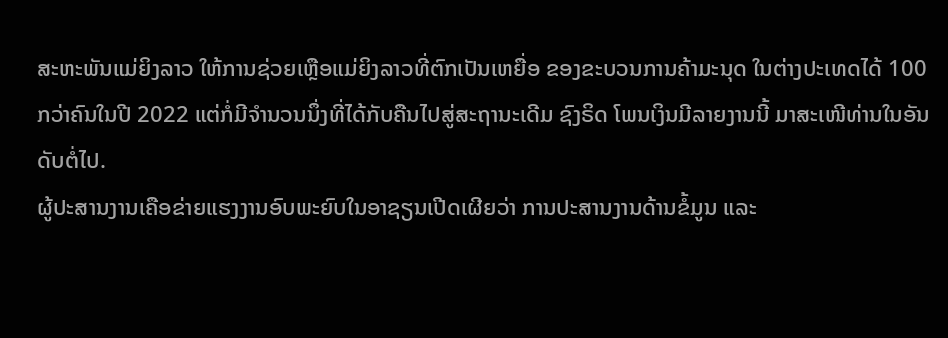ສະຫະພັນແມ່ຍິງລາວ ໃຫ້ການຊ່ວຍເຫຼືອແມ່ຍິງລາວທີ່ຕົກເປັນເຫຍື່ອ ຂອງຂະບວນການຄ້າມະນຸດ ໃນຕ່າງປະເທດໄດ້ 100 ກວ່າຄົນໃນປີ 2022 ແຕ່ກໍ່ມີຈຳນວນນຶ່ງທີ່ໄດ້ກັບຄືນໄປສູ່ສະຖານະເດີມ ຊົງຣິດ ໂພນເງິນມີລາຍງານນີ້ ມາສະເໜີທ່ານໃນອັນດັບຕໍ່ໄປ.
ຜູ້ປະສານງານເຄືອຂ່າຍແຮງງານອົບພະຍົບໃນອາຊຽນເປີດເຜີຍວ່າ ການປະສານງານດ້ານຂໍ້ມູນ ແລະ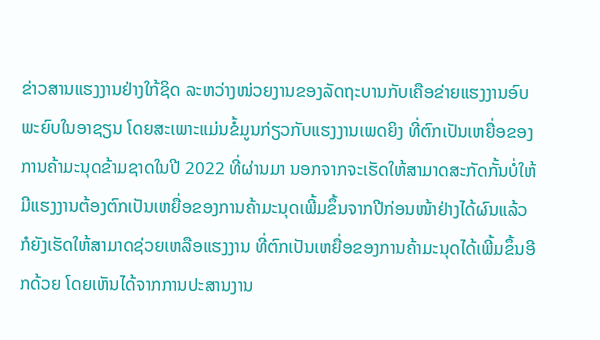ຂ່າວສານແຮງງານຢ່າງໃກ້ຊິດ ລະຫວ່າງໜ່ວຍງານຂອງລັດຖະບານກັບເຄືອຂ່າຍແຮງງານອົບພະຍົບໃນອາຊຽນ ໂດຍສະເພາະແມ່ນຂໍ້ມູນກ່ຽວກັບແຮງງານເພດຍິງ ທີ່ຕົກເປັນເຫຍື່ອຂອງການຄ້າມະນຸດຂ້າມຊາດໃນປີ 2022 ທີ່ຜ່ານມາ ນອກຈາກຈະເຮັດໃຫ້ສາມາດສະກັດກັ້ນບໍ່ໃຫ້ມີແຮງງານຕ້ອງຕົກເປັນເຫຍື່ອຂອງການຄ້າມະນຸດເພີ້ມຂຶ້ນຈາກປີກ່ອນໜ້າຢ່າງໄດ້ຜົນແລ້ວ ກໍຍັງເຮັດໃຫ້ສາມາດຊ່ວຍເຫລືອແຮງງານ ທີ່ຕົກເປັນເຫຍື່ອຂອງການຄ້າມະນຸດໄດ້ເພີ້ມຂຶ້ນອີກດ້ວຍ ໂດຍເຫັນໄດ້ຈາກການປະສານງານ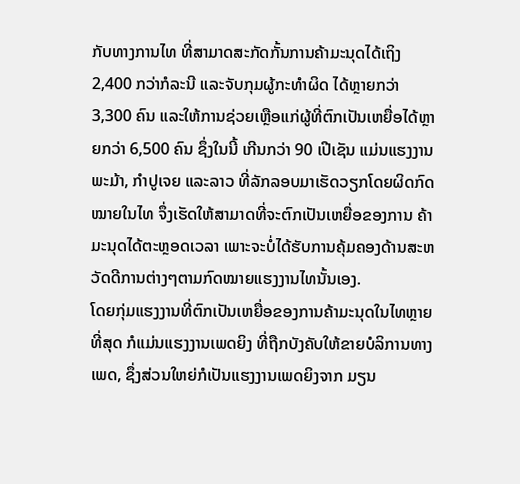ກັບທາງການໄທ ທີ່ສາມາດສະກັດກັ້ນການຄ້າມະນຸດໄດ້ເຖິງ 2,400 ກວ່າກໍລະນີ ແລະຈັບກຸມຜູ້ກະທຳຜິດ ໄດ້ຫຼາຍກວ່າ 3,300 ຄົນ ແລະໃຫ້ການຊ່ວຍເຫຼືອແກ່ຜູ້ທີ່ຕົກເປັນເຫຍື່ອໄດ້ຫຼາຍກວ່າ 6,500 ຄົນ ຊຶ່ງໃນນີ້ ເກີນກວ່າ 90 ເປີເຊັນ ແມ່ນແຮງງານພະມ້າ, ກຳປູເຈຍ ແລະລາວ ທີ່ລັກລອບມາເຮັດວຽກໂດຍຜິດກົດໝາຍໃນໄທ ຈຶ່ງເຮັດໃຫ້ສາມາດທີ່ຈະຕົກເປັນເຫຍື່ອຂອງການ ຄ້າມະນຸດໄດ້ຕະຫຼອດເວລາ ເພາະຈະບໍ່ໄດ້ຮັບການຄຸ້ມຄອງດ້ານສະຫວັດດີການຕ່າງໆຕາມກົດໝາຍແຮງງານໄທນັ້ນເອງ.
ໂດຍກຸ່ມແຮງງານທີ່ຕົກເປັນເຫຍື່ອຂອງການຄ້າມະນຸດໃນໄທຫຼາຍທີ່ສຸດ ກໍແມ່ນແຮງງານເພດຍິງ ທີ່ຖືກບັງຄັບໃຫ້ຂາຍບໍລິການທາງເພດ, ຊຶ່ງສ່ວນໃຫຍ່ກໍເປັນແຮງງານເພດຍິງຈາກ ມຽນ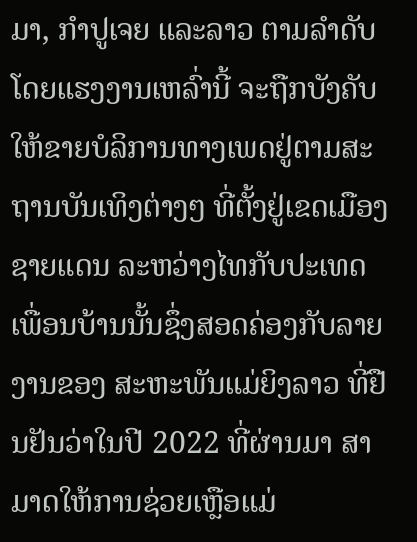ມາ, ກຳປູເຈຍ ແລະລາວ ຕາມລໍາດັບ ໂດຍແຮງງານເຫລົ່ານີ້ ຈະຖືກບັງຄັບໃຫ້ຂາຍບໍລິການທາງເພດຢູ່ຕາມສະຖານບັນເທິງຕ່າງໆ ທີ່ຕັ້ງຢູ່ເຂດເມືອງຊາຍແດນ ລະຫວ່າງໄທກັບປະເທດເພື່ອນບ້ານນັ້ນຊຶ່ງສອດຄ່ອງກັບລາຍງານຂອງ ສະຫະພັນແມ່ຍິງລາວ ທີ່ຢືນຢັນວ່າໃນປີ 2022 ທີ່ຜ່ານມາ ສາມາດໃຫ້ການຊ່ວຍເຫຼືອແມ່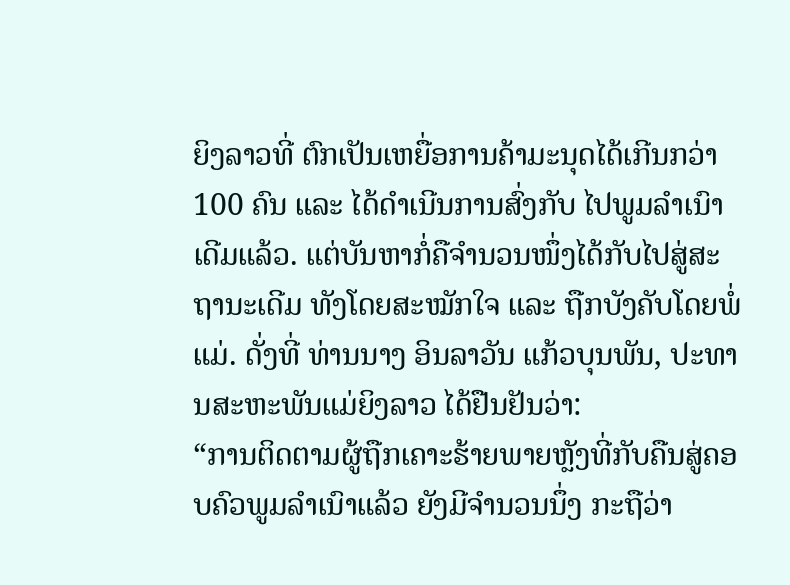ຍິງລາວທີ່ ຕົກເປັນເຫຍື່ອການຄ້າມະນຸດໄດ້ເກີນກວ່າ 100 ຄົນ ແລະ ໄດ້ດຳເນີນການສົ່ງກັບ ໄປພູມລຳເນົາ ເດີມແລ້ວ. ແຕ່ບັນຫາກໍ່ຄືຈຳນວນໜຶ່ງໄດ້ກັບໄປສູ່ສະຖານະເດີມ ທັງໂດຍສະໝັກໃຈ ແລະ ຖືກບັງຄັບໂດຍພໍ່ແມ່. ດັ່ງທີ່ ທ່ານນາງ ອິນລາວັນ ແກ້ວບຸນພັນ, ປະທານສະຫະພັນແມ່ຍິງລາວ ໄດ້ຢືນຢັນວ່າ:
“ການຕິດຕາມຜູ້ຖືກເຄາະຮ້າຍພາຍຫຼັງທີ່ກັບຄືນສູ່ຄອບຄົວພູມລຳເນົາແລ້ວ ຍັງມີຈຳນວນນຶ່ງ ກະຖືວ່າ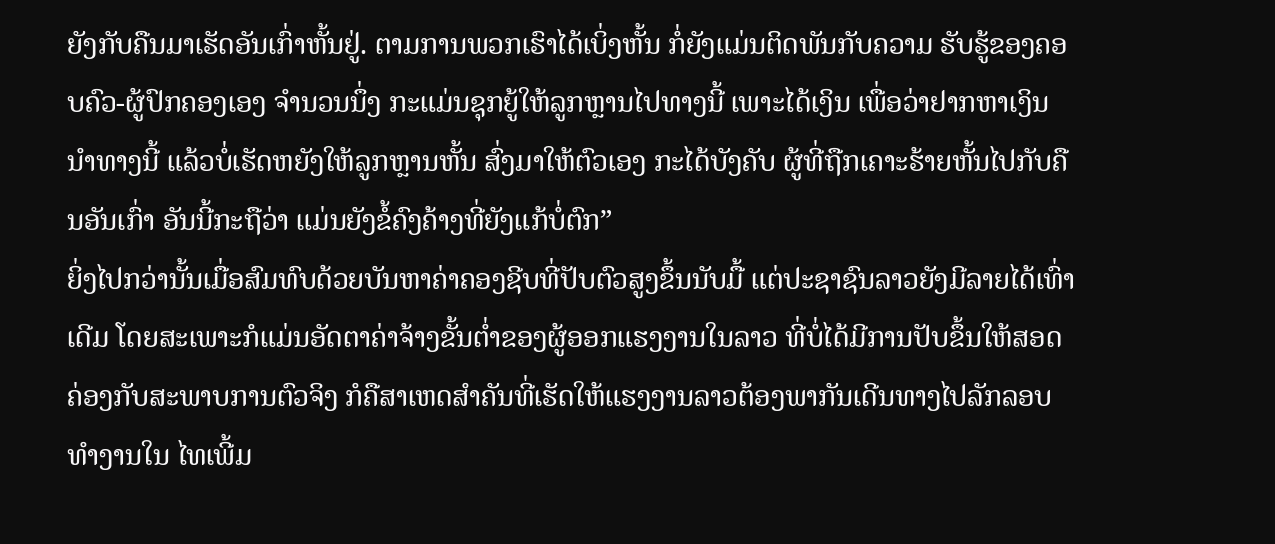ຍັງກັບຄືນມາເຮັດອັນເກົ່າຫັ້ນຢູ່. ຕາມການພວກເຮົາໄດ້ເບິ່ງຫັ້ນ ກໍ່ຍັງແມ່ນຕິດພັນກັບຄວາມ ຮັບຮູ້ຂອງຄອບຄົວ-ຜູ້ປົກຄອງເອງ ຈຳນວນນຶ່ງ ກະແມ່ນຊຸກຍູ້ໃຫ້ລູກຫຼານໄປທາງນີ້ ເພາະໄດ້ເງິນ ເພື່ອວ່າຢາກຫາເງິນນຳທາງນີ້ ແລ້ວບໍ່ເຮັດຫຍັງໃຫ້ລູກຫຼານຫັ້ນ ສົ່ງມາໃຫ້ຕົວເອງ ກະໄດ້ບັງຄັບ ຜູ້ທີ່ຖືກເຄາະຮ້າຍຫັ້ນໄປກັບຄືນອັນເກົ່າ ອັນນີ້ກະຖືວ່າ ແມ່ນຍັງຂໍ້ຄົງຄ້າງທີ່ຍັງແກ້ບໍ່ຕົກ”
ຍິ່ງໄປກວ່ານັ້ນເມື່ອສົມທົບດ້ວຍບັນຫາຄ່າຄອງຊີບທີ່ປັບຕົວສູງຂຶ້ນນັບມື້ ແຕ່ປະຊາຊົນລາວຍັງມີລາຍໄດ້ເທົ່າເດີມ ໂດຍສະເພາະກໍແມ່ນອັດຕາຄ່າຈ້າງຂັ້ນຕ່ຳຂອງຜູ້ອອກແຮງງານໃນລາວ ທີ່ບໍ່ໄດ້ມີການປັບຂຶ້ນໃຫ້ສອດຄ່ອງກັບສະພາບການຕົວຈິງ ກໍຄືສາເຫດສຳຄັນທີ່ເຮັດໃຫ້ແຮງງານລາວຕ້ອງພາກັນເດີນທາງໄປລັກລອບທຳງານໃນ ໄທເພີ້ມ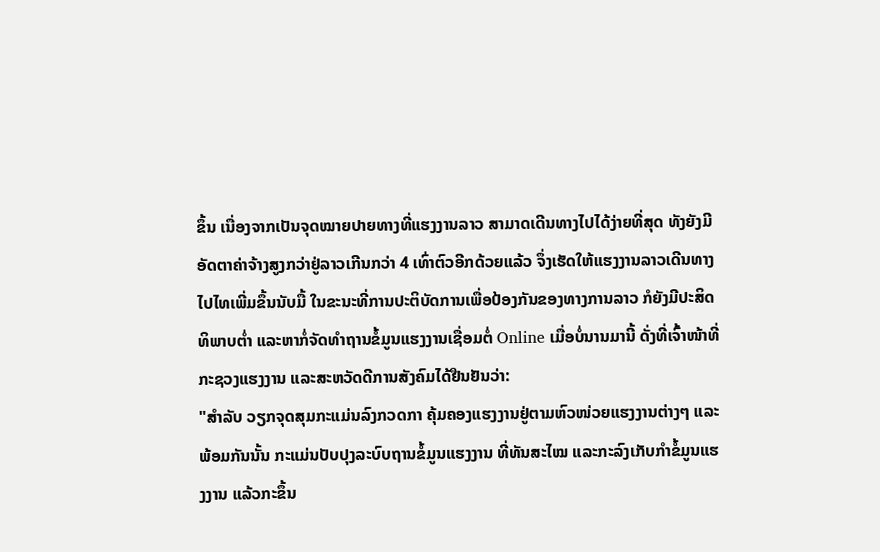ຂຶ້ນ ເນື່ອງຈາກເປັນຈຸດໝາຍປາຍທາງທີ່ແຮງງານລາວ ສາມາດເດີນທາງໄປໄດ້ງ່າຍທີ່ສຸດ ທັງຍັງມີອັດຕາຄ່າຈ້າງສູງກວ່າຢູ່ລາວເກີນກວ່າ 4 ເທົ່າຕົວອີກດ້ວຍແລ້ວ ຈຶ່ງເຮັດໃຫ້ແຮງງານລາວເດີນທາງໄປໄທເພີ່ມຂຶ້ນນັບມື້ ໃນຂະນະທີ່ການປະຕິບັດການເພື່ອປ້ອງກັນຂອງທາງການລາວ ກໍຍັງມີປະສິດທິພາບຕ່ຳ ແລະຫາກໍ່ຈັດທຳຖານຂໍ້ມູນແຮງງານເຊື່ອມຕໍ່ Online ເມື່ອບໍ່ນານມານີ້ ດັ່ງທີ່ເຈົ້າໜ້າທີ່ກະຊວງແຮງງານ ແລະສະຫວັດດີການສັງຄົມໄດ້ຢືນຢັນວ່າ:
"ສຳລັບ ວຽກຈຸດສຸມກະແມ່ນລົງກວດກາ ຄຸ້ມຄອງແຮງງານຢູ່ຕາມຫົວໜ່ວຍແຮງງານຕ່າງໆ ແລະ ພ້ອມກັນນັ້ນ ກະແມ່ນປັບປຸງລະບົບຖານຂໍ້ມູນແຮງງານ ທີ່ທັນສະໄໝ ແລະກະລົງເກັບກຳຂໍ້ມູນແຮງງານ ແລ້ວກະຂຶ້ນ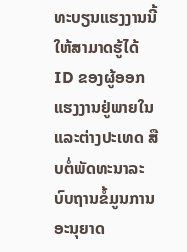ທະບຽນແຮງງານນີ້ໃຫ້ສາມາດຮູ້ໄດ້ ID ຂອງຜູ້ອອກແຮງງານຢູ່ພາຍໃນ ແລະຕ່າງປະເທດ ສືບຕໍ່ພັດທະນາລະບົບຖານຂໍ້ມູນການອະນຸຍາດ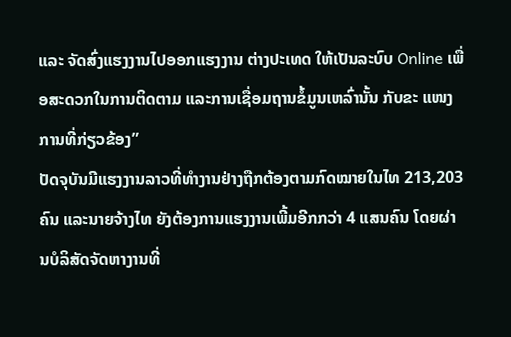ແລະ ຈັດສົ່ງແຮງງານໄປອອກແຮງງານ ຕ່າງປະເທດ ໃຫ້ເປັນລະບົບ Online ເພື່ອສະດວກໃນການຕິດຕາມ ແລະການເຊື່ອມຖານຂໍ້ມູນເຫລົ່ານັ້ນ ກັບຂະ ແໜງການທີ່ກ່ຽວຂ້ອງ”
ປັດຈຸບັນມີແຮງງານລາວທີ່ທຳງານຢ່າງຖືກຕ້ອງຕາມກົດໝາຍໃນໄທ 213,203 ຄົນ ແລະນາຍຈ້າງໄທ ຍັງຕ້ອງການແຮງງານເພີ້ມອີກກວ່າ 4 ແສນຄົນ ໂດຍຜ່ານບໍລິສັດຈັດຫາງານທີ່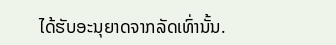ໄດ້ຮັບອະນຸຍາດຈາກລັດເທົ່ານັ້ນ.